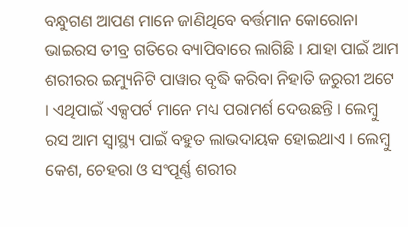ବନ୍ଧୁଗଣ ଆପଣ ମାନେ ଜାଣିଥିବେ ବର୍ତ୍ତମାନ କୋରୋନା ଭାଇରସ ତୀବ୍ର ଗତିରେ ବ୍ୟାପିବାରେ ଲାଗିଛି । ଯାହା ପାଇଁ ଆମ ଶରୀରର ଇମ୍ୟୁନିଟି ପାୱାର ବୃଦ୍ଧି କରିବା ନିହାତି ଜରୁରୀ ଅଟେ । ଏଥିପାଇଁ ଏକ୍ସପର୍ଟ ମାନେ ମଧ୍ୟ ପରାମର୍ଶ ଦେଉଛନ୍ତି । ଲେମ୍ବୁ ରସ ଆମ ସ୍ୱାସ୍ଥ୍ୟ ପାଇଁ ବହୁତ ଲାଭଦାୟକ ହୋଇଥାଏ । ଲେମ୍ବୁ କେଶ, ଚେହରା ଓ ସଂପୂର୍ଣ୍ଣ ଶରୀର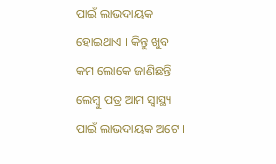ପାଇଁ ଲାଭଦାୟକ ହୋଇଥାଏ । କିନ୍ତୁ ଖୁବ କମ ଲୋକେ ଜାଣିଛନ୍ତି ଲେମ୍ବୁ ପତ୍ର ଆମ ସ୍ୱାସ୍ଥ୍ୟ ପାଇଁ ଲାଭଦାୟକ ଅଟେ ।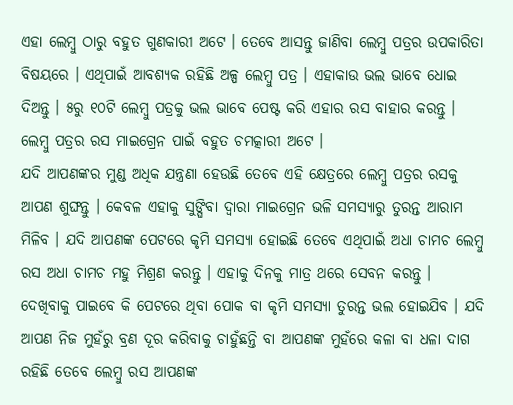ଏହା ଲେମ୍ବୁ ଠାରୁ ବହୁତ ଗୁଣକାରୀ ଅଟେ । ତେବେ ଆସନ୍ତୁ ଜାଣିବା ଲେମ୍ବୁ ପତ୍ରର ଉପକାରିତା ବିଷୟରେ । ଏଥିପାଇଁ ଆବଶ୍ୟକ ରହିଛି ଅଳ୍ପ ଲେମ୍ବୁ ପତ୍ର । ଏହାକାଉ ଭଲ ଭାବେ ଧୋଇ ଦିଅନ୍ତୁ । ୫ରୁ ୧୦ଟି ଲେମ୍ବୁ ପତ୍ରକୁ ଭଲ ଭାବେ ପେଷ୍ଟ କରି ଏହାର ରସ ବାହାର କରନ୍ତୁ । ଲେମ୍ବୁ ପତ୍ରର ରସ ମାଇଗ୍ରେନ ପାଇଁ ବହୁତ ଚମତ୍କାରୀ ଅଟେ ।
ଯଦି ଆପଣଙ୍କର ମୁଣ୍ଡ ଅଧିକ ଯନ୍ତ୍ରଣା ହେଉଛି ତେବେ ଏହି କ୍ଷେତ୍ରରେ ଲେମ୍ବୁ ପତ୍ରର ରସକୁ ଆପଣ ଶୁଙ୍ଘନ୍ତୁ । କେବଳ ଏହାକୁ ସୁଙ୍ଘିବା ଦ୍ଵାରା ମାଇଗ୍ରେନ ଭଳି ସମସ୍ୟାରୁ ତୁରନ୍ତ ଆରାମ ମିଳିବ । ଯଦି ଆପଣଙ୍କ ପେଟରେ କୃମି ସମସ୍ଯା ହୋଇଛି ତେବେ ଏଥିପାଇଁ ଅଧା ଚାମଚ ଲେମ୍ବୁ ରସ ଅଧା ଚାମଚ ମହୁ ମିଶ୍ରଣ କରନ୍ତୁ । ଏହାକୁ ଦିନକୁ ମାତ୍ର ଥରେ ସେବନ କରନ୍ତୁ ।
ଦେଖିବାକୁ ପାଇବେ କି ପେଟରେ ଥିବା ପୋକ ବା କୃମି ସମସ୍ଯା ତୁରନ୍ତ ଭଲ ହୋଇଯିବ । ଯଦି ଆପଣ ନିଜ ମୁହଁରୁ ବ୍ରଣ ଦୂର କରିବାକୁ ଚାହୁଁଛନ୍ତି ବା ଆପଣଙ୍କ ମୁହଁରେ କଳା ବା ଧଳା ଦାଗ ରହିଛି ତେବେ ଲେମ୍ବୁ ରସ ଆପଣଙ୍କ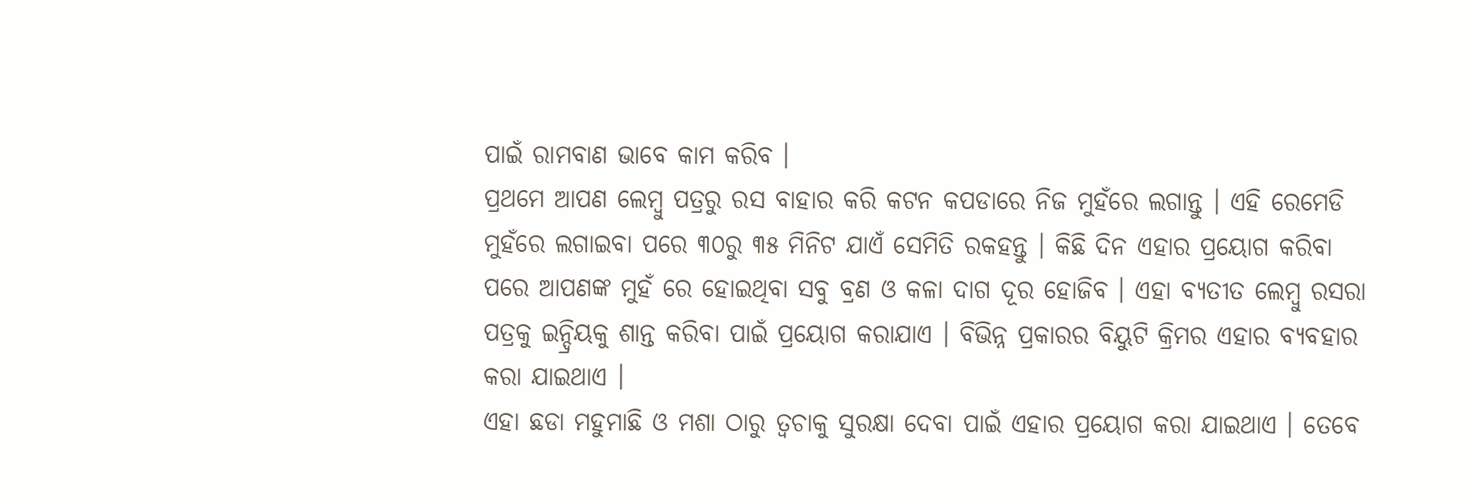ପାଇଁ ରାମବାଣ ଭାବେ କାମ କରିବ ।
ପ୍ରଥମେ ଆପଣ ଲେମ୍ବୁ ପତ୍ରରୁ ରସ ବାହାର କରି କଟନ କପଡାରେ ନିଜ ମୁହଁରେ ଲଗାନ୍ତୁ । ଏହି ରେମେଡି ମୁହଁରେ ଲଗାଇବା ପରେ ୩୦ରୁ ୩୫ ମିନିଟ ଯାଏଁ ସେମିତି ରକହନ୍ତୁ । କିଛି ଦିନ ଏହାର ପ୍ରୟୋଗ କରିବା ପରେ ଆପଣଙ୍କ ମୁହଁ ରେ ହୋଇଥିବା ସବୁ ବ୍ରଣ ଓ କଳା ଦାଗ ଦୂର ହୋଜିବ । ଏହା ବ୍ଯତୀତ ଲେମ୍ବୁ ରସରା ପତ୍ରକୁ ଇନ୍ଦ୍ରିୟକୁ ଶାନ୍ତ କରିବା ପାଇଁ ପ୍ରୟୋଗ କରାଯାଏ । ବିଭିନ୍ନ ପ୍ରକାରର ବିୟୁଟି କ୍ରିମର ଏହାର ବ୍ୟବହାର କରା ଯାଇଥାଏ ।
ଏହା ଛଡା ମହୁମାଛି ଓ ମଶା ଠାରୁ ତ୍ଵଚାକୁ ସୁରକ୍ଷା ଦେବା ପାଇଁ ଏହାର ପ୍ରୟୋଗ କରା ଯାଇଥାଏ । ତେବେ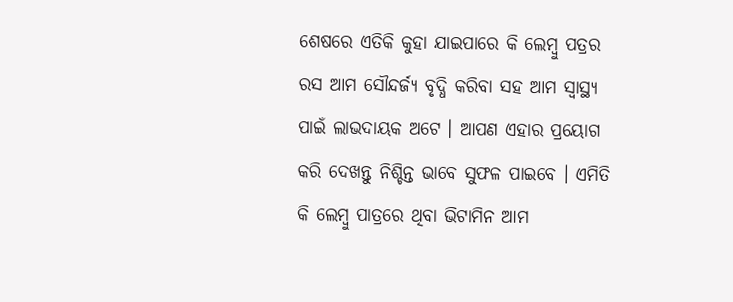ଶେଷରେ ଏତିକି କୁହା ଯାଇପାରେ କି ଲେମ୍ବୁ ପତ୍ରର ରସ ଆମ ସୌନ୍ଦର୍ଜ୍ୟ ବୃଦ୍ଧି କରିବା ସହ ଆମ ସ୍ୱାସ୍ଥ୍ୟ ପାଇଁ ଲାଭଦାୟକ ଅଟେ । ଆପଣ ଏହାର ପ୍ରୟୋଗ କରି ଦେଖନ୍ତୁ ନିଶ୍ଚିନ୍ତ ଭାବେ ସୁଫଳ ପାଇବେ । ଏମିତି କି ଲେମ୍ବୁ ପାତ୍ରରେ ଥିବା ଭିଟାମିନ ଆମ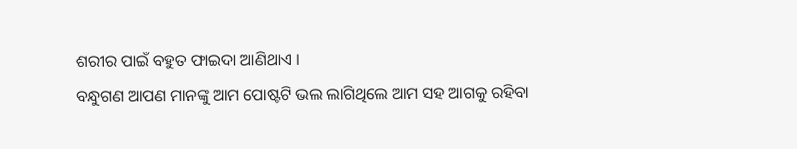ଶରୀର ପାଇଁ ବହୁତ ଫାଇଦା ଆଣିଥାଏ ।
ବନ୍ଧୁଗଣ ଆପଣ ମାନଙ୍କୁ ଆମ ପୋଷ୍ଟଟି ଭଲ ଲାଗିଥିଲେ ଆମ ସହ ଆଗକୁ ରହିବା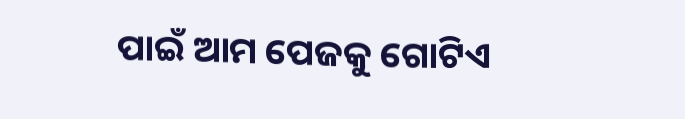ପାଇଁ ଆମ ପେଜକୁ ଗୋଟିଏ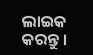ଲାଇକ କରନ୍ତୁ ।